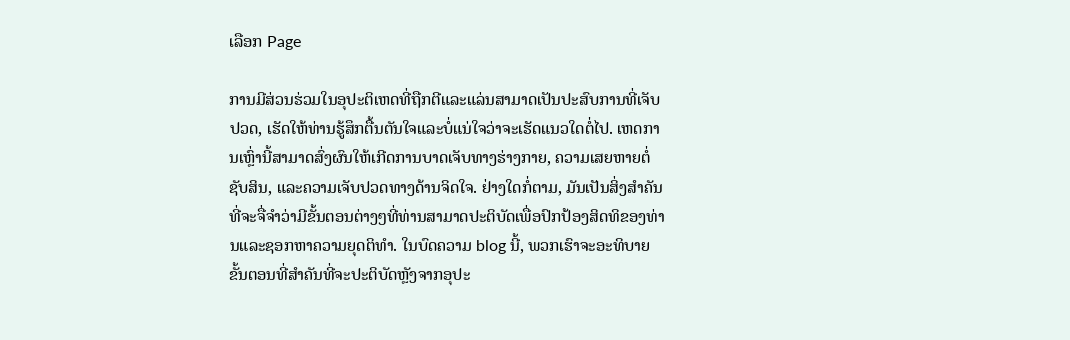ເລືອກ Page

ການມີສ່ວນຮ່ວມໃນອຸປະຕິເຫດທີ່ຖືກຕີແລະແລ່ນສາມາດເປັນປະສົບການທີ່ເຈັບປວດ, ເຮັດໃຫ້ທ່ານຮູ້ສຶກຕື້ນຕັນໃຈແລະບໍ່ແນ່ໃຈວ່າຈະເຮັດແນວໃດຕໍ່ໄປ. ເຫດການເຫຼົ່ານີ້ສາມາດສົ່ງຜົນໃຫ້ເກີດການບາດເຈັບທາງຮ່າງກາຍ, ຄວາມເສຍຫາຍຕໍ່ຊັບສິນ, ແລະຄວາມເຈັບປວດທາງດ້ານຈິດໃຈ. ຢ່າງໃດກໍ່ຕາມ, ມັນເປັນສິ່ງສໍາຄັນທີ່ຈະຈື່ຈໍາວ່າມີຂັ້ນຕອນຕ່າງໆທີ່ທ່ານສາມາດປະຕິບັດເພື່ອປົກປ້ອງສິດທິຂອງທ່ານແລະຊອກຫາຄວາມຍຸດຕິທໍາ. ໃນບົດຄວາມ blog ນີ້, ພວກເຮົາຈະອະທິບາຍຂັ້ນຕອນທີ່ສໍາຄັນທີ່ຈະປະຕິບັດຫຼັງຈາກອຸປະ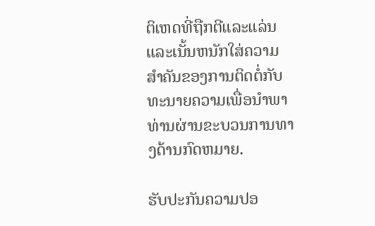ຕິເຫດທີ່ຖືກຕີແລະແລ່ນແລະເນັ້ນຫນັກໃສ່ຄວາມສໍາຄັນຂອງການຕິດຕໍ່ກັບທະນາຍຄວາມເພື່ອນໍາພາທ່ານຜ່ານຂະບວນການທາງດ້ານກົດຫມາຍ.

ຮັບປະກັນຄວາມປອ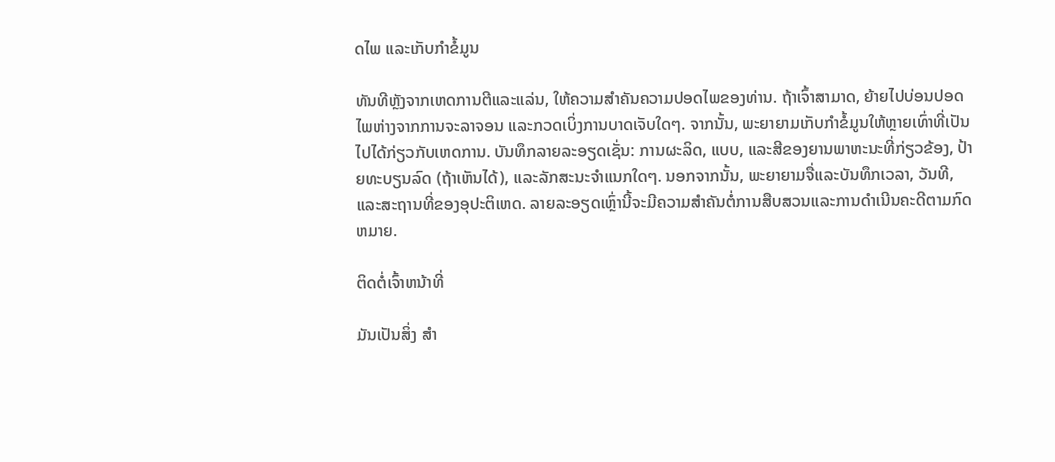ດໄພ ແລະເກັບກຳຂໍ້ມູນ

ທັນທີຫຼັງຈາກເຫດການຕີແລະແລ່ນ, ໃຫ້ຄວາມສໍາຄັນຄວາມປອດໄພຂອງທ່ານ. ຖ້າເຈົ້າສາມາດ, ຍ້າຍໄປບ່ອນປອດໄພຫ່າງຈາກການຈະລາຈອນ ແລະກວດເບິ່ງການບາດເຈັບໃດໆ. ຈາກນັ້ນ, ພະຍາຍາມເກັບກໍາຂໍ້ມູນໃຫ້ຫຼາຍເທົ່າທີ່ເປັນໄປໄດ້ກ່ຽວກັບເຫດການ. ບັນທຶກລາຍລະອຽດເຊັ່ນ: ການຜະລິດ, ແບບ, ແລະສີຂອງຍານພາຫະນະທີ່ກ່ຽວຂ້ອງ, ປ້າຍທະບຽນລົດ (ຖ້າເຫັນໄດ້), ແລະລັກສະນະຈໍາແນກໃດໆ. ນອກຈາກນັ້ນ, ພະຍາຍາມຈື່ແລະບັນທຶກເວລາ, ວັນທີ, ແລະສະຖານທີ່ຂອງອຸປະຕິເຫດ. ລາຍລະອຽດເຫຼົ່ານີ້ຈະມີຄວາມສໍາຄັນຕໍ່ການສືບສວນແລະການດໍາເນີນຄະດີຕາມກົດຫມາຍ.

ຕິດຕໍ່ເຈົ້າຫນ້າທີ່

ມັນເປັນສິ່ງ ສຳ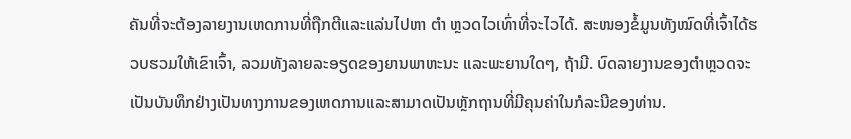ຄັນທີ່ຈະຕ້ອງລາຍງານເຫດການທີ່ຖືກຕີແລະແລ່ນໄປຫາ ຕຳ ຫຼວດໄວເທົ່າທີ່ຈະໄວໄດ້. ສະໜອງຂໍ້ມູນທັງໝົດທີ່ເຈົ້າໄດ້ຮວບຮວມໃຫ້ເຂົາເຈົ້າ, ລວມທັງລາຍລະອຽດຂອງຍານພາຫະນະ ແລະພະຍານໃດໆ, ຖ້າມີ. ບົດລາຍງານຂອງຕໍາຫຼວດຈະເປັນບັນທຶກຢ່າງເປັນທາງການຂອງເຫດການແລະສາມາດເປັນຫຼັກຖານທີ່ມີຄຸນຄ່າໃນກໍລະນີຂອງທ່ານ.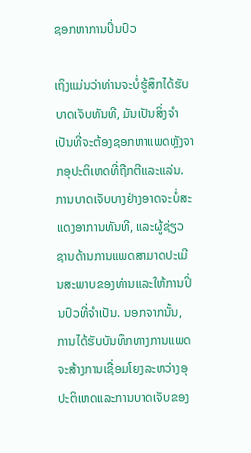ຊອກຫາການປິ່ນປົວ

ເຖິງແມ່ນວ່າທ່ານຈະບໍ່ຮູ້ສຶກໄດ້ຮັບບາດເຈັບທັນທີ, ມັນເປັນສິ່ງຈໍາເປັນທີ່ຈະຕ້ອງຊອກຫາແພດຫຼັງຈາກອຸປະຕິເຫດທີ່ຖືກຕີແລະແລ່ນ. ການບາດເຈັບບາງຢ່າງອາດຈະບໍ່ສະແດງອາການທັນທີ, ແລະຜູ້ຊ່ຽວຊານດ້ານການແພດສາມາດປະເມີນສະພາບຂອງທ່ານແລະໃຫ້ການປິ່ນປົວທີ່ຈໍາເປັນ. ນອກຈາກນັ້ນ, ການໄດ້ຮັບບັນທຶກທາງການແພດຈະສ້າງການເຊື່ອມໂຍງລະຫວ່າງອຸປະຕິເຫດແລະການບາດເຈັບຂອງ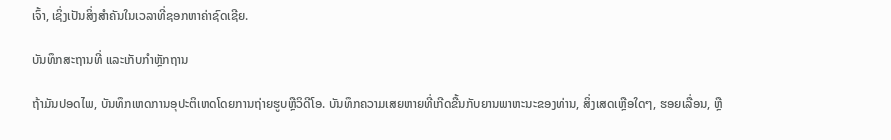ເຈົ້າ, ເຊິ່ງເປັນສິ່ງສໍາຄັນໃນເວລາທີ່ຊອກຫາຄ່າຊົດເຊີຍ.

ບັນທຶກສະຖານທີ່ ແລະເກັບກຳຫຼັກຖານ

ຖ້າມັນປອດໄພ, ບັນທຶກເຫດການອຸປະຕິເຫດໂດຍການຖ່າຍຮູບຫຼືວິດີໂອ. ບັນທຶກຄວາມເສຍຫາຍທີ່ເກີດຂື້ນກັບຍານພາຫະນະຂອງທ່ານ, ສິ່ງເສດເຫຼືອໃດໆ, ຮອຍເລື່ອນ, ຫຼື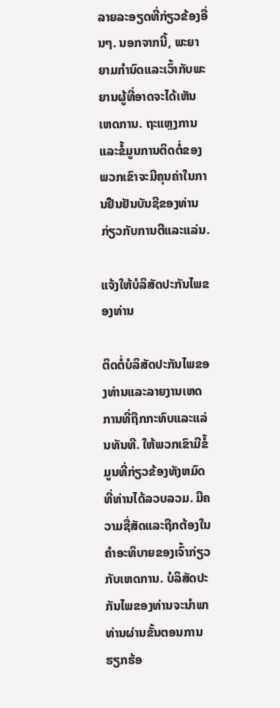ລາຍລະອຽດທີ່ກ່ຽວຂ້ອງອື່ນໆ. ນອກຈາກນີ້, ພະຍາຍາມກໍານົດແລະເວົ້າກັບພະຍານຜູ້ທີ່ອາດຈະໄດ້ເຫັນເຫດການ. ຖະແຫຼງການແລະຂໍ້ມູນການຕິດຕໍ່ຂອງພວກເຂົາຈະມີຄຸນຄ່າໃນການຢືນຢັນບັນຊີຂອງທ່ານກ່ຽວກັບການຕີແລະແລ່ນ.

ແຈ້ງໃຫ້ບໍລິສັດປະກັນໄພຂອງທ່ານ

ຕິດຕໍ່ບໍລິສັດປະກັນໄພຂອງທ່ານແລະລາຍງານເຫດການທີ່ຖືກກະທົບແລະແລ່ນທັນທີ. ໃຫ້ພວກເຂົາມີຂໍ້ມູນທີ່ກ່ຽວຂ້ອງທັງຫມົດທີ່ທ່ານໄດ້ລວບລວມ. ມີຄວາມຊື່ສັດແລະຖືກຕ້ອງໃນຄໍາອະທິບາຍຂອງເຈົ້າກ່ຽວກັບເຫດການ. ບໍລິສັດປະກັນໄພຂອງທ່ານຈະນໍາພາທ່ານຜ່ານຂັ້ນຕອນການຮຽກຮ້ອ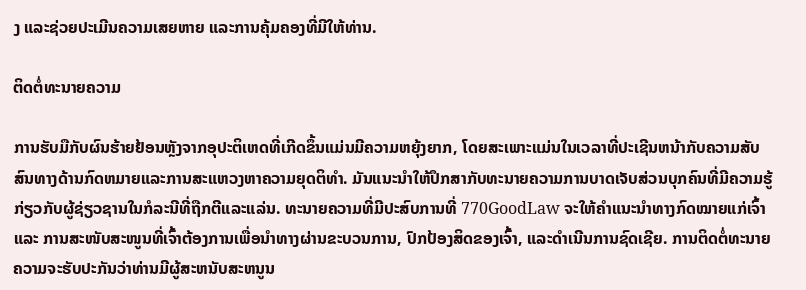ງ ແລະຊ່ວຍປະເມີນຄວາມເສຍຫາຍ ແລະການຄຸ້ມຄອງທີ່ມີໃຫ້ທ່ານ.

ຕິດຕໍ່ທະນາຍຄວາມ

ການຮັບມືກັບຜົນຮ້າຍຢ້ອນຫຼັງຈາກອຸປະຕິເຫດທີ່ເກີດຂຶ້ນແມ່ນມີຄວາມຫຍຸ້ງຍາກ, ໂດຍສະເພາະແມ່ນໃນເວລາທີ່ປະເຊີນຫນ້າກັບຄວາມສັບສົນທາງດ້ານກົດຫມາຍແລະການສະແຫວງຫາຄວາມຍຸດຕິທໍາ. ມັນແນະນໍາໃຫ້ປຶກສາກັບທະນາຍຄວາມການບາດເຈັບສ່ວນບຸກຄົນທີ່ມີຄວາມຮູ້ກ່ຽວກັບຜູ້ຊ່ຽວຊານໃນກໍລະນີທີ່ຖືກຕີແລະແລ່ນ. ທະນາຍຄວາມທີ່ມີປະສົບການທີ່ 770GoodLaw ຈະໃຫ້ຄຳແນະນຳທາງກົດໝາຍແກ່ເຈົ້າ ແລະ ການສະໜັບສະໜູນທີ່ເຈົ້າຕ້ອງການເພື່ອນຳທາງຜ່ານຂະບວນການ, ປົກປ້ອງສິດຂອງເຈົ້າ, ແລະດໍາເນີນການຊົດເຊີຍ. ການຕິດຕໍ່ທະນາຍຄວາມຈະຮັບປະກັນວ່າທ່ານມີຜູ້ສະຫນັບສະຫນູນ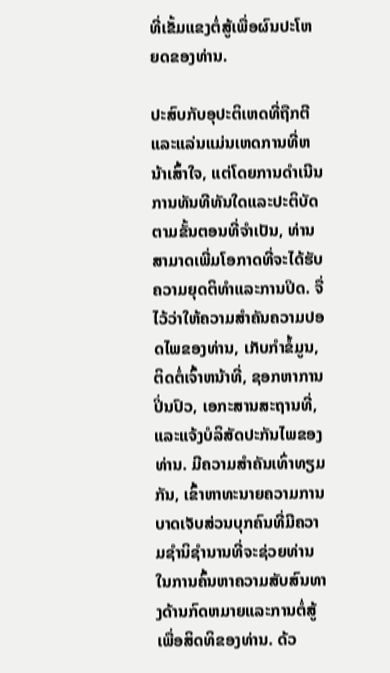ທີ່ເຂັ້ມແຂງຕໍ່ສູ້ເພື່ອຜົນປະໂຫຍດຂອງທ່ານ.

ປະສົບກັບອຸປະຕິເຫດທີ່ຖືກຕີແລະແລ່ນແມ່ນເຫດການທີ່ຫນ້າເສົ້າໃຈ, ແຕ່ໂດຍການດໍາເນີນການທັນທີທັນໃດແລະປະຕິບັດຕາມຂັ້ນຕອນທີ່ຈໍາເປັນ, ທ່ານສາມາດເພີ່ມໂອກາດທີ່ຈະໄດ້ຮັບຄວາມຍຸດຕິທໍາແລະການປິດ. ຈື່ໄວ້ວ່າໃຫ້ຄວາມສໍາຄັນຄວາມປອດໄພຂອງທ່ານ, ເກັບກໍາຂໍ້ມູນ, ຕິດຕໍ່ເຈົ້າຫນ້າທີ່, ຊອກຫາການປິ່ນປົວ, ເອກະສານສະຖານທີ່, ແລະແຈ້ງບໍລິສັດປະກັນໄພຂອງທ່ານ. ມີຄວາມສໍາຄັນເທົ່າທຽມກັນ, ເຂົ້າຫາທະນາຍຄວາມການບາດເຈັບສ່ວນບຸກຄົນທີ່ມີຄວາມຊໍານິຊໍານານທີ່ຈະຊ່ວຍທ່ານໃນການຄົ້ນຫາຄວາມສັບສົນທາງດ້ານກົດຫມາຍແລະການຕໍ່ສູ້ເພື່ອສິດທິຂອງທ່ານ. ດ້ວ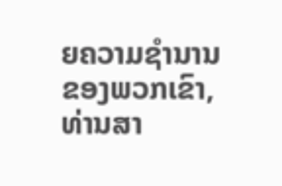ຍຄວາມຊໍານານຂອງພວກເຂົາ, ທ່ານສາ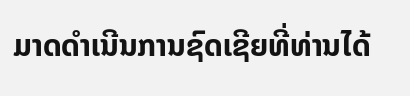ມາດດໍາເນີນການຊົດເຊີຍທີ່ທ່ານໄດ້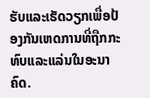ຮັບແລະເຮັດວຽກເພື່ອປ້ອງກັນເຫດການທີ່ຖືກກະທົບແລະແລ່ນໃນອະນາຄົດ.